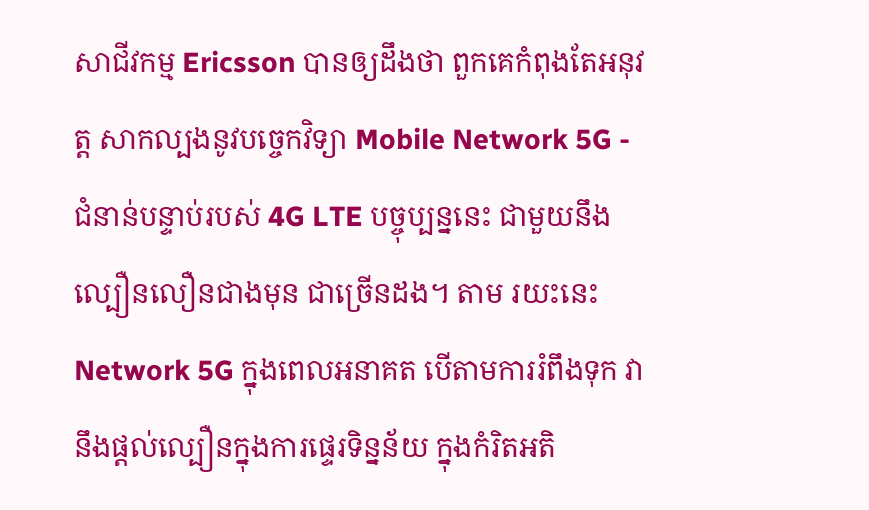សាជីវកម្ម Ericsson បានឲ្យដឹងថា ពួកគេកំពុងតែអនុវត្ត សាកល្បងនូវបច្ចេកវិទ្យា Mobile Network 5G - ជំនាន់បន្ទាប់របស់ 4G LTE បច្ចុប្បន្ននេះ ជាមួយនឹងល្បឿនលឿនជាងមុន ជាច្រើនដង។ តាម រយះនេះ Network 5G ក្នុងពេលអនាគត បើតាមការរំពឹងទុក វានឹងផ្តល់ល្បឿនក្នុងការផ្ទេរទិន្នន័យ ក្នុងកំរិតអតិ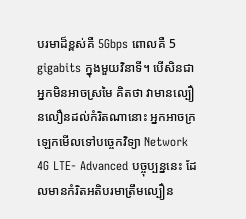បរមាដ៏ខ្ពស់គឺ 5Gbps ពោលគឺ 5 gigabits ក្នុងមួយវិនាទី។ បើសិនជាអ្នកមិនអាចស្រមៃ គិតថា វាមានល្បឿនលឿនដល់កំរិតណានោះ អ្នកអាចក្រឡេកមើលទៅបច្ចេកវិទ្យា Network 4G LTE- Advanced បច្ចុប្បន្ននេះ ដែលមានកំរិតអតិបរមាត្រឹមល្បឿន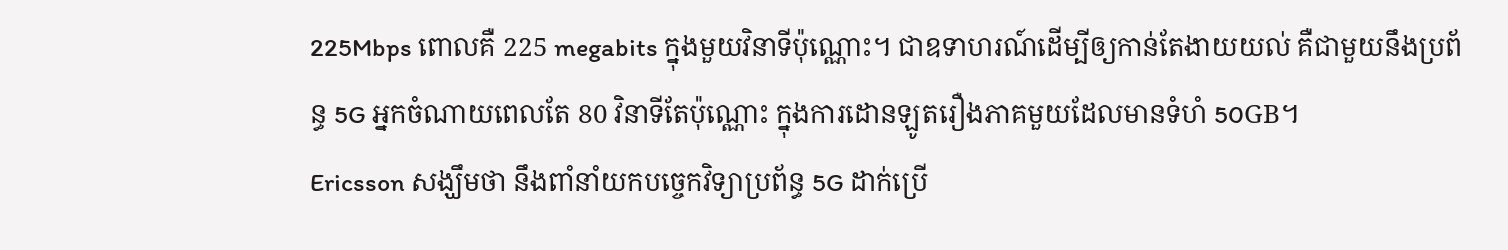225Mbps ពោលគឺ 225 megabits ក្នុងមួយវិនាទីប៉ុណ្ណោះ។ ជាឧទាហរណ៍ដើម្បីឲ្យកាន់តែងាយយល់ គឺជាមួយនឹងប្រព័ន្ធ 5G អ្នកចំណាយពេលតែ 80 វិនាទីតែប៉ុណ្ណោះ ក្នុងការដោនឡូតរឿងភាគមួយដែលមានទំហំ 50GB។
Ericsson សង្ឃឹមថា នឹងពាំនាំយកបច្ចេកវិទ្យាប្រព័ន្ធ 5G ដាក់ប្រើ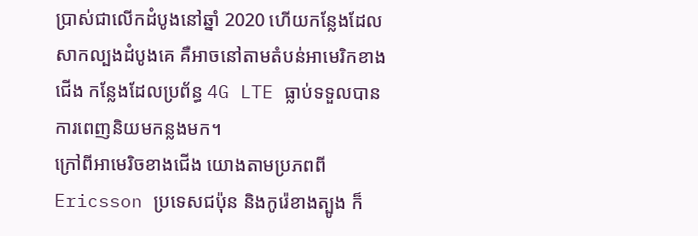ប្រាស់ជាលើកដំបូងនៅឆ្នាំ 2020 ហើយកន្លែងដែលសាកល្បងដំបូងគេ គឺអាចនៅតាមតំបន់អាមេរិកខាងជើង កន្លែងដែលប្រព័ន្ធ 4G LTE ធ្លាប់ទទួលបានការពេញនិយមកន្លងមក។
ក្រៅពីអាមេរិចខាងជើង យោងតាមប្រភពពី Ericsson ប្រទេសជប៉ុន និងកូរ៉េខាងត្បូង ក៏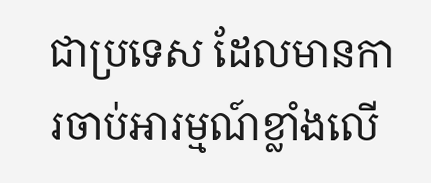ជាប្រទេស ដែលមានការចាប់អារម្មណ៍ខ្លាំងលើ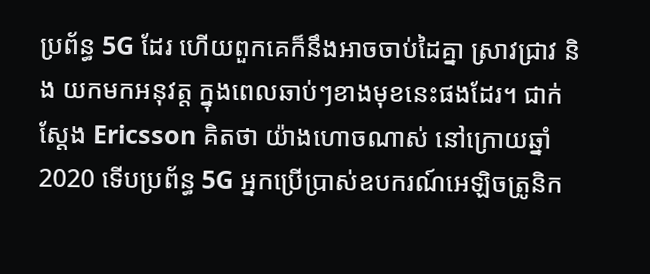ប្រព័ន្ធ 5G ដែរ ហើយពួកគេក៏នឹងអាចចាប់ដៃគ្នា ស្រាវជ្រាវ និង យកមកអនុវត្ត ក្នុងពេលឆាប់ៗខាងមុខនេះផងដែរ។ ជាក់ស្តែង Ericsson គិតថា យ៉ាងហោចណាស់ នៅក្រោយឆ្នាំ 2020 ទើបប្រព័ន្ធ 5G អ្នកប្រើប្រាស់ឧបករណ៍អេឡិចត្រូនិក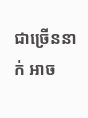ជាច្រើននាក់ អាច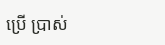ប្រើ ប្រាស់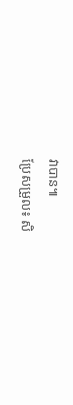វាបាន៕
ប្រែសម្រួល៖ សិ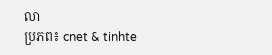លា
ប្រភព៖ cnet & tinhte